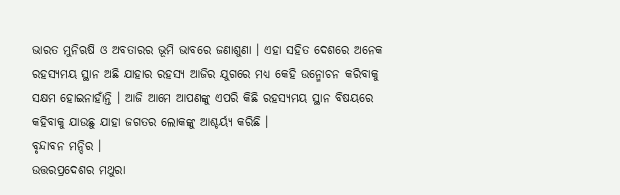ଭାରତ ମୁନିଋଷି ଓ ଅବତାରର ଭୂମି ଭାବରେ ଜଣାଶୁଣା । ଏହା ସହିତ ଦେଶରେ ଅନେକ ରହସ୍ୟମୟ ସ୍ଥାନ ଅଛି ଯାହାର ରହସ୍ୟ ଆଜିର ଯୁଗରେ ମଧ୍ୟ କେହି ଉନ୍ମୋଚନ କରିବାକୁ ସକ୍ଷମ ହୋଇନାହାଁନ୍ତି । ଆଜି ଆମେ ଆପଣଙ୍କୁ ଏପରି କିଛି ରହସ୍ୟମୟ ସ୍ଥାନ ବିଷୟରେ କହିବାକୁ ଯାଉଛୁ ଯାହା ଜଗତର ଲୋକଙ୍କୁ ଆଶ୍ଚର୍ୟ୍ଯ କରିଛି ।
ବୃନ୍ଦାବନ ମନ୍ଦିର ।
ଉତ୍ତରପ୍ରଦେଶର ମଥୁରା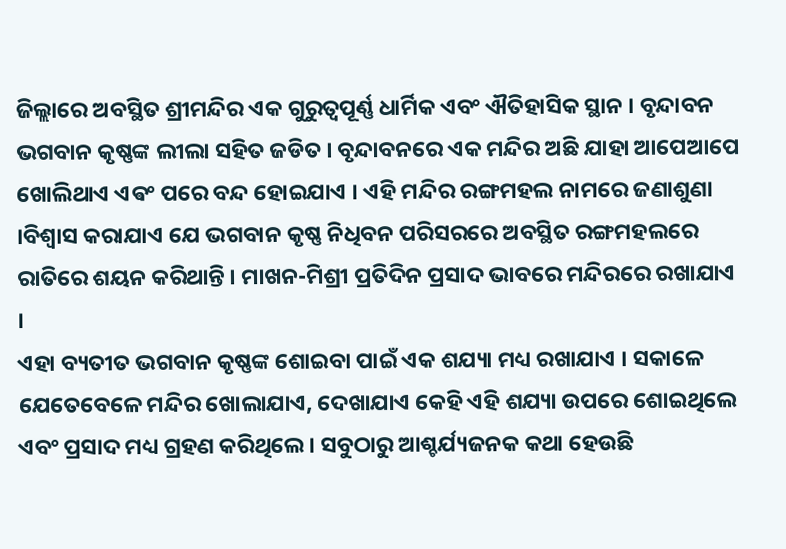ଜିଲ୍ଲାରେ ଅବସ୍ଥିତ ଶ୍ରୀମନ୍ଦିର ଏକ ଗୁରୁତ୍ୱପୂର୍ଣ୍ଣ ଧାର୍ମିକ ଏବଂ ଐତିହାସିକ ସ୍ଥାନ । ବୃନ୍ଦାବନ ଭଗବାନ କୃଷ୍ଣଙ୍କ ଲୀଲା ସହିତ ଜଡିତ । ବୃନ୍ଦାବନରେ ଏକ ମନ୍ଦିର ଅଛି ଯାହା ଆପେଆପେ ଖୋଲିଥାଏ ଏଵଂ ପରେ ବନ୍ଦ ହୋଇଯାଏ । ଏହି ମନ୍ଦିର ରଙ୍ଗମହଲ ନାମରେ ଜଣାଶୁଣା ।ବିଶ୍ୱାସ କରାଯାଏ ଯେ ଭଗବାନ କୃଷ୍ଣ ନିଧିବନ ପରିସରରେ ଅବସ୍ଥିତ ରଙ୍ଗମହଲରେ ରାତିରେ ଶୟନ କରିଥାନ୍ତି । ମାଖନ-ମିଶ୍ରୀ ପ୍ରତିଦିନ ପ୍ରସାଦ ଭାବରେ ମନ୍ଦିରରେ ରଖାଯାଏ ।
ଏହା ବ୍ୟତୀତ ଭଗବାନ କୃଷ୍ଣଙ୍କ ଶୋଇବା ପାଇଁ ଏକ ଶଯ୍ୟା ମଧ୍ୟ ରଖାଯାଏ । ସକାଳେ ଯେତେବେଳେ ମନ୍ଦିର ଖୋଲାଯାଏ, ଦେଖାଯାଏ କେହି ଏହି ଶଯ୍ୟା ଉପରେ ଶୋଇଥିଲେ ଏବଂ ପ୍ରସାଦ ମଧ୍ୟ ଗ୍ରହଣ କରିଥିଲେ । ସବୁଠାରୁ ଆଶ୍ଚର୍ଯ୍ୟଜନକ କଥା ହେଉଛି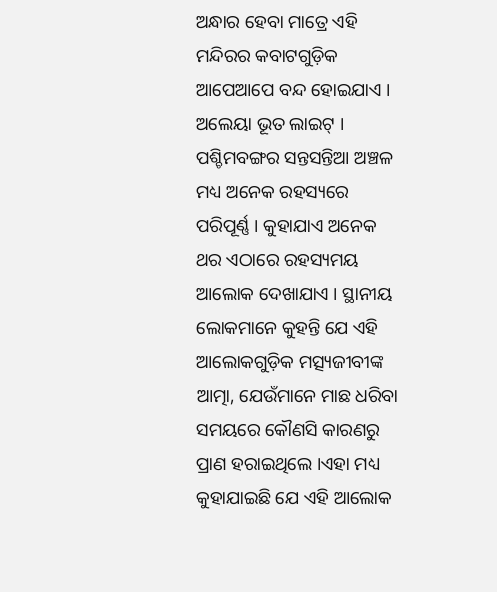ଅନ୍ଧାର ହେବା ମାତ୍ରେ ଏହି ମନ୍ଦିରର କବାଟଗୁଡ଼ିକ ଆପେଆପେ ବନ୍ଦ ହୋଇଯାଏ ।
ଅଲେୟା ଭୂତ ଲାଇଟ୍ ।
ପଶ୍ଚିମବଙ୍ଗର ସନ୍ତସନ୍ତିଆ ଅଞ୍ଚଳ ମଧ୍ୟ ଅନେକ ରହସ୍ୟରେ ପରିପୂର୍ଣ୍ଣ । କୁହାଯାଏ ଅନେକ ଥର ଏଠାରେ ରହସ୍ୟମୟ ଆଲୋକ ଦେଖାଯାଏ । ସ୍ଥାନୀୟ ଲୋକମାନେ କୁହନ୍ତି ଯେ ଏହି ଆଲୋକଗୁଡ଼ିକ ମତ୍ସ୍ୟଜୀବୀଙ୍କ ଆତ୍ମା, ଯେଉଁମାନେ ମାଛ ଧରିବା ସମୟରେ କୌଣସି କାରଣରୁ ପ୍ରାଣ ହରାଇଥିଲେ ।ଏହା ମଧ୍ୟ କୁହାଯାଇଛି ଯେ ଏହି ଆଲୋକ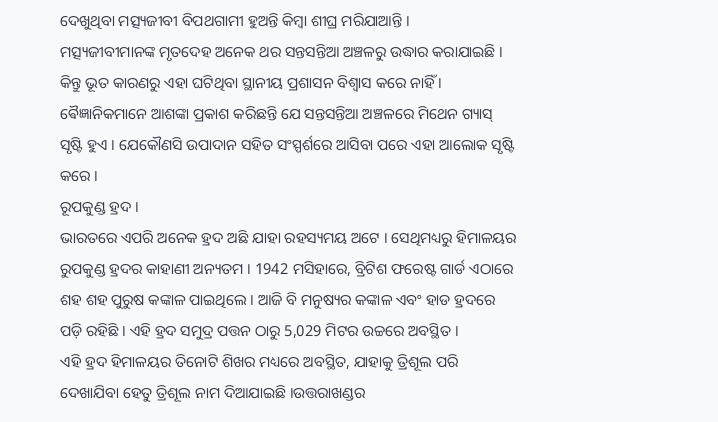ଦେଖୁଥିବା ମତ୍ସ୍ୟଜୀବୀ ବିପଥଗାମୀ ହୁଅନ୍ତି କିମ୍ବା ଶୀଘ୍ର ମରିଯାଆନ୍ତି ।
ମତ୍ସ୍ୟଜୀବୀମାନଙ୍କ ମୃତଦେହ ଅନେକ ଥର ସନ୍ତସନ୍ତିଆ ଅଞ୍ଚଳରୁ ଉଦ୍ଧାର କରାଯାଇଛି । କିନ୍ତୁ ଭୂତ କାରଣରୁ ଏହା ଘଟିଥିବା ସ୍ଥାନୀୟ ପ୍ରଶାସନ ବିଶ୍ୱାସ କରେ ନାହିଁ । ଵୈଜ୍ଞାନିକମାନେ ଆଶଙ୍କା ପ୍ରକାଶ କରିଛନ୍ତି ଯେ ସନ୍ତସନ୍ତିଆ ଅଞ୍ଚଳରେ ମିଥେନ ଗ୍ୟାସ୍ ସୃଷ୍ଟି ହୁଏ । ଯେକୌଣସି ଉପାଦାନ ସହିତ ସଂସ୍ପର୍ଶରେ ଆସିବା ପରେ ଏହା ଆଲୋକ ସୃଷ୍ଟି କରେ ।
ରୂପକୁଣ୍ଡ ହ୍ରଦ ।
ଭାରତରେ ଏପରି ଅନେକ ହ୍ରଦ ଅଛି ଯାହା ରହସ୍ୟମୟ ଅଟେ । ସେଥିମଧ୍ୟରୁ ହିମାଳୟର ରୁପକୁଣ୍ଡ ହ୍ରଦର କାହାଣୀ ଅନ୍ୟତମ । 1942 ମସିହାରେ, ବ୍ରିଟିଶ ଫରେଷ୍ଟ ଗାର୍ଡ ଏଠାରେ ଶହ ଶହ ପୁରୁଷ କଙ୍କାଳ ପାଇଥିଲେ । ଆଜି ବି ମନୁଷ୍ୟର କଙ୍କାଳ ଏବଂ ହାଡ ହ୍ରଦରେ ପଡ଼ି ରହିଛି । ଏହି ହ୍ରଦ ସମୁଦ୍ର ପତ୍ତନ ଠାରୁ 5,029 ମିଟର ଉଚ୍ଚରେ ଅବସ୍ଥିତ ।
ଏହି ହ୍ରଦ ହିମାଳୟର ତିନୋଟି ଶିଖର ମଧ୍ୟରେ ଅବସ୍ଥିତ, ଯାହାକୁ ତ୍ରିଶୂଲ ପରି ଦେଖାଯିବା ହେତୁ ତ୍ରିଶୂଲ ନାମ ଦିଆଯାଇଛି ।ଉତ୍ତରାଖଣ୍ଡର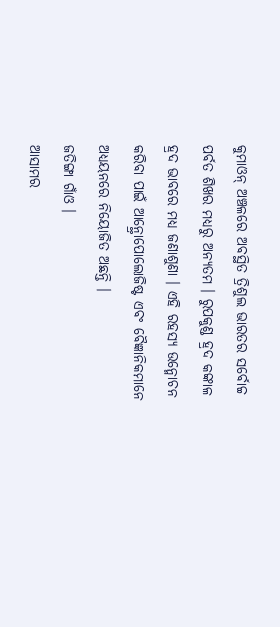କୁମାଓନ୍ ଅଞ୍ଚଳରେ ଅବସ୍ଥିତ ତ୍ରିଶୁଲ ଭାରତର ସର୍ବୋଚ୍ଚ ପର୍ବତ ଶିଖର ମଧ୍ୟରୁ ଅନ୍ୟତମ । ରୁପକୁଣ୍ଡ ହ୍ରଦ କଙ୍କାଳ ହ୍ରଦ ଭାବରେ ମଧ୍ୟ ଜଣାଶୁଣା । ଏହି ରହସ୍ୟ ଉନ୍ମୋଚନ କରିବା ପାଇଁ ଆନ୍ଥ୍ରୋପୋଲୋଜିଷ୍ଟ ଏବଂ ବୈଜ୍ଞାନିକମାନେ ଅଧ୍ୟୟନରେ ନିୟୋଜିତ ଅଛନ୍ତି ।
ଜତିଙ୍ଗା ଗାଁଓ ।
ଆସାମର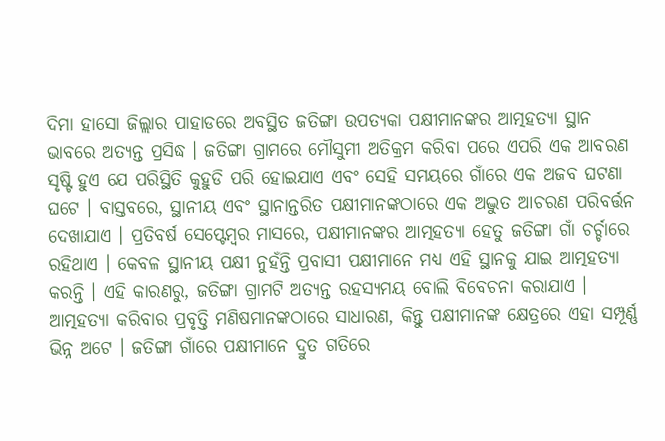ଦିମା ହାସୋ ଜିଲ୍ଲାର ପାହାଡରେ ଅବସ୍ଥିତ ଜତିଙ୍ଗା ଉପତ୍ୟକା ପକ୍ଷୀମାନଙ୍କର ଆତ୍ମହତ୍ୟା ସ୍ଥାନ ଭାବରେ ଅତ୍ୟନ୍ତ ପ୍ରସିଦ୍ଧ । ଜତିଙ୍ଗା ଗ୍ରାମରେ ମୌସୁମୀ ଅତିକ୍ରମ କରିବା ପରେ ଏପରି ଏକ ଆବରଣ ସୃଷ୍ଟି ହୁଏ ଯେ ପରିସ୍ଥିତି କୁହୁଡି ପରି ହୋଇଯାଏ ଏବଂ ସେହି ସମୟରେ ଗାଁରେ ଏକ ଅଜବ ଘଟଣା ଘଟେ । ବାସ୍ତବରେ, ସ୍ଥାନୀୟ ଏବଂ ସ୍ଥାନାନ୍ତରିତ ପକ୍ଷୀମାନଙ୍କଠାରେ ଏକ ଅଦ୍ଭୁତ ଆଚରଣ ପରିବର୍ତ୍ତନ ଦେଖାଯାଏ । ପ୍ରତିବର୍ଷ ସେପ୍ଟେମ୍ବର ମାସରେ, ପକ୍ଷୀମାନଙ୍କର ଆତ୍ମହତ୍ୟା ହେତୁ ଜତିଙ୍ଗା ଗାଁ ଚର୍ଚ୍ଚାରେ ରହିଥାଏ । କେବଳ ସ୍ଥାନୀୟ ପକ୍ଷୀ ନୁହଁନ୍ତି ପ୍ରବାସୀ ପକ୍ଷୀମାନେ ମଧ୍ୟ ଏହି ସ୍ଥାନକୁ ଯାଇ ଆତ୍ମହତ୍ୟା କରନ୍ତି । ଏହି କାରଣରୁ, ଜତିଙ୍ଗା ଗ୍ରାମଟି ଅତ୍ୟନ୍ତ ରହସ୍ୟମୟ ବୋଲି ବିବେଚନା କରାଯାଏ ।
ଆତ୍ମହତ୍ୟା କରିବାର ପ୍ରବୃତ୍ତି ମଣିଷମାନଙ୍କଠାରେ ସାଧାରଣ, କିନ୍ତୁ ପକ୍ଷୀମାନଙ୍କ କ୍ଷେତ୍ରରେ ଏହା ସମ୍ପୂର୍ଣ୍ଣ ଭିନ୍ନ ଅଟେ । ଜତିଙ୍ଗା ଗାଁରେ ପକ୍ଷୀମାନେ ଦ୍ରୁତ ଗତିରେ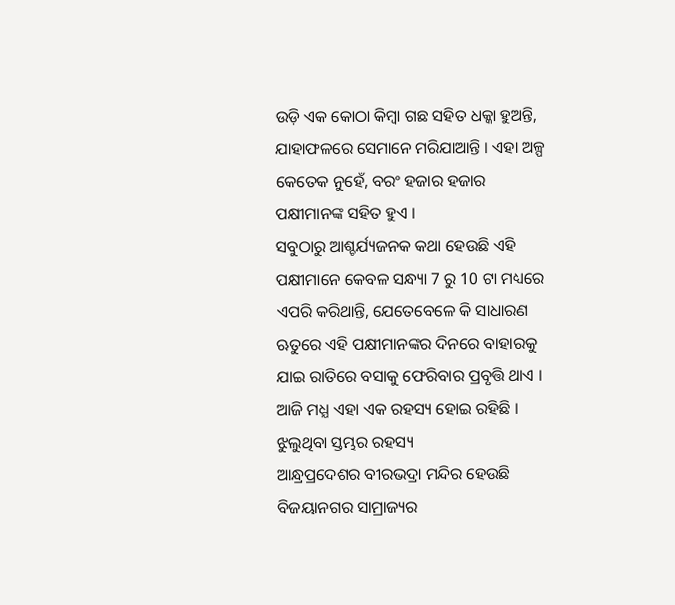ଉଡ଼ି ଏକ କୋଠା କିମ୍ବା ଗଛ ସହିତ ଧକ୍କା ହୁଅନ୍ତି, ଯାହାଫଳରେ ସେମାନେ ମରିଯାଆନ୍ତି । ଏହା ଅଳ୍ପ କେତେକ ନୁହେଁ, ବରଂ ହଜାର ହଜାର ପକ୍ଷୀମାନଙ୍କ ସହିତ ହୁଏ ।
ସବୁଠାରୁ ଆଶ୍ଚର୍ଯ୍ୟଜନକ କଥା ହେଉଛି ଏହି ପକ୍ଷୀମାନେ କେବଳ ସନ୍ଧ୍ୟା 7 ରୁ 10 ଟା ମଧ୍ୟରେ ଏପରି କରିଥାନ୍ତି, ଯେତେବେଳେ କି ସାଧାରଣ ଋତୁରେ ଏହି ପକ୍ଷୀମାନଙ୍କର ଦିନରେ ବାହାରକୁ ଯାଇ ରାତିରେ ବସାକୁ ଫେରିବାର ପ୍ରବୃତ୍ତି ଥାଏ । ଆଜି ମଧ୍ଯ ଏହା ଏକ ରହସ୍ୟ ହୋଇ ରହିଛି ।
ଝୁଲୁଥିବା ସ୍ତମ୍ଭର ରହସ୍ୟ
ଆନ୍ଧ୍ରପ୍ରଦେଶର ବୀରଭଦ୍ରା ମନ୍ଦିର ହେଉଛି ବିଜୟାନଗର ସାମ୍ରାଜ୍ୟର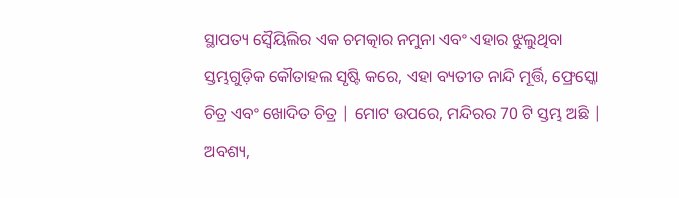ସ୍ଥାପତ୍ୟ ସ୍ୱୈୟିଲିର ଏକ ଚମତ୍କାର ନମୁନା ଏବଂ ଏହାର ଝୁଲୁଥିବା ସ୍ତମ୍ଭଗୁଡ଼ିକ କୌତାହଲ ସୃଷ୍ଟି କରେ, ଏହା ବ୍ୟତୀତ ନାନ୍ଦି ମୂର୍ତ୍ତି, ଫ୍ରେସ୍କୋ ଚିତ୍ର ଏବଂ ଖୋଦିତ ଚିତ୍ର | ମୋଟ ଉପରେ, ମନ୍ଦିରର 70 ଟି ସ୍ତମ୍ଭ ଅଛି | ଅବଶ୍ୟ,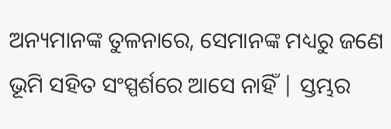ଅନ୍ୟମାନଙ୍କ ତୁଳନାରେ, ସେମାନଙ୍କ ମଧ୍ୟରୁ ଜଣେ ଭୂମି ସହିତ ସଂସ୍ପର୍ଶରେ ଆସେ ନାହିଁ | ସ୍ତମ୍ଭର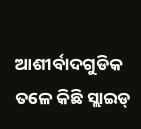ଆଶୀର୍ବାଦଗୁଡିକ ତଳେ କିଛି ସ୍ଲାଇଡ୍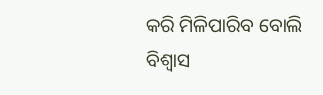କରି ମିଳିପାରିବ ବୋଲି ବିଶ୍ୱାସ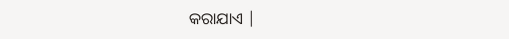କରାଯାଏ |